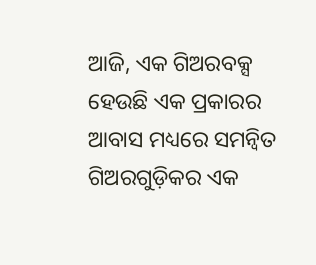ଆଜି, ଏକ ଗିଅରବକ୍ସ ହେଉଛି ଏକ ପ୍ରକାରର ଆବାସ ମଧ୍ୟରେ ସମନ୍ୱିତ ଗିଅରଗୁଡ଼ିକର ଏକ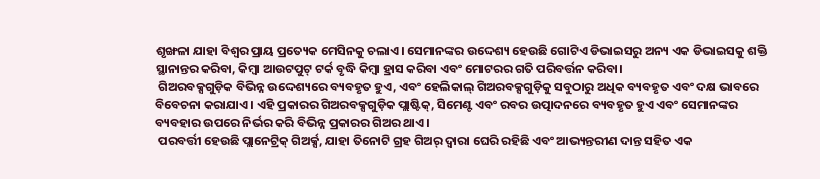ଶୃଙ୍ଖଳା ଯାହା ବିଶ୍ୱର ପ୍ରାୟ ପ୍ରତ୍ୟେକ ମେସିନକୁ ଚଲାଏ। ସେମାନଙ୍କର ଉଦ୍ଦେଶ୍ୟ ହେଉଛି ଗୋଟିଏ ଡିଭାଇସରୁ ଅନ୍ୟ ଏକ ଡିଭାଇସକୁ ଶକ୍ତି ସ୍ଥାନାନ୍ତର କରିବା, କିମ୍ବା ଆଉଟପୁଟ୍ ଟର୍କ ବୃଦ୍ଧି କିମ୍ବା ହ୍ରାସ କରିବା ଏବଂ ମୋଟରର ଗତି ପରିବର୍ତ୍ତନ କରିବା।
 ଗିଅରବକ୍ସଗୁଡ଼ିକ ବିଭିନ୍ନ ଉଦ୍ଦେଶ୍ୟରେ ବ୍ୟବହୃତ ହୁଏ, ଏବଂ ହେଲିକାଲ୍ ଗିଅରବକ୍ସଗୁଡ଼ିକୁ ସବୁଠାରୁ ଅଧିକ ବ୍ୟବହୃତ ଏବଂ ଦକ୍ଷ ଭାବରେ ବିବେଚନା କରାଯାଏ। ଏହି ପ୍ରକାରର ଗିଅରବକ୍ସଗୁଡ଼ିକ ପ୍ଲାଷ୍ଟିକ୍, ସିମେଣ୍ଟ ଏବଂ ରବର ଉତ୍ପାଦନରେ ବ୍ୟବହୃତ ହୁଏ ଏବଂ ସେମାନଙ୍କର ବ୍ୟବହାର ଉପରେ ନିର୍ଭର କରି ବିଭିନ୍ନ ପ୍ରକାରର ଗିଅର ଥାଏ।
 ପରବର୍ତ୍ତୀ ହେଉଛି ପ୍ଲାନେଟ୍ରିକ୍ ଗିଅର୍କ୍ସ, ଯାହା ତିନୋଟି ଗ୍ରହ ଗିଅର୍ ଦ୍ୱାରା ଘେରି ରହିଛି ଏବଂ ଆଭ୍ୟନ୍ତରୀଣ ଦାନ୍ତ ସହିତ ଏକ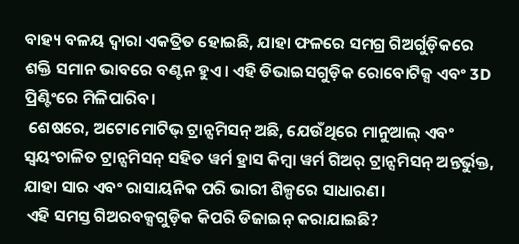ବାହ୍ୟ ବଳୟ ଦ୍ୱାରା ଏକତ୍ରିତ ହୋଇଛି, ଯାହା ଫଳରେ ସମଗ୍ର ଗିଅର୍ଗୁଡ଼ିକରେ ଶକ୍ତି ସମାନ ଭାବରେ ବଣ୍ଟନ ହୁଏ। ଏହି ଡିଭାଇସଗୁଡ଼ିକ ରୋବୋଟିକ୍ସ ଏବଂ 3D ପ୍ରିଣ୍ଟିଂରେ ମିଳିପାରିବ।
 ଶେଷରେ, ଅଟୋମୋଟିଭ୍ ଟ୍ରାନ୍ସମିସନ୍ ଅଛି, ଯେଉଁଥିରେ ମାନୁଆଲ୍ ଏବଂ ସ୍ୱୟଂଚାଳିତ ଟ୍ରାନ୍ସମିସନ୍ ସହିତ ୱର୍ମ ହ୍ରାସ କିମ୍ବା ୱର୍ମ ଗିଅର୍ ଟ୍ରାନ୍ସମିସନ୍ ଅନ୍ତର୍ଭୁକ୍ତ, ଯାହା ସାର ଏବଂ ରାସାୟନିକ ପରି ଭାରୀ ଶିଳ୍ପରେ ସାଧାରଣ।
 ଏହି ସମସ୍ତ ଗିଅରବକ୍ସଗୁଡ଼ିକ କିପରି ଡିଜାଇନ୍ କରାଯାଇଛି?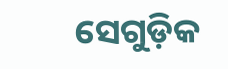ସେଗୁଡ଼ିକ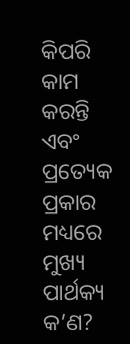କିପରି କାମ କରନ୍ତି ଏବଂ ପ୍ରତ୍ୟେକ ପ୍ରକାର ମଧ୍ୟରେ ମୁଖ୍ୟ ପାର୍ଥକ୍ୟ କ’ଣ?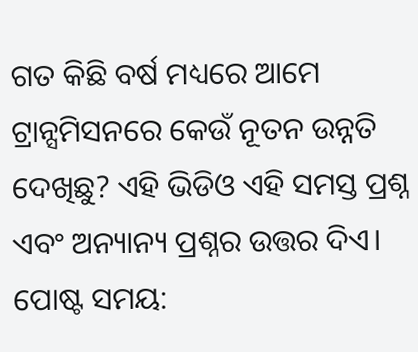ଗତ କିଛି ବର୍ଷ ମଧ୍ୟରେ ଆମେ ଟ୍ରାନ୍ସମିସନରେ କେଉଁ ନୂତନ ଉନ୍ନତି ଦେଖିଛୁ? ଏହି ଭିଡିଓ ଏହି ସମସ୍ତ ପ୍ରଶ୍ନ ଏବଂ ଅନ୍ୟାନ୍ୟ ପ୍ରଶ୍ନର ଉତ୍ତର ଦିଏ।
ପୋଷ୍ଟ ସମୟ: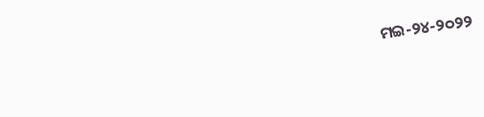ମଇ-୨୪-୨୦୨୨